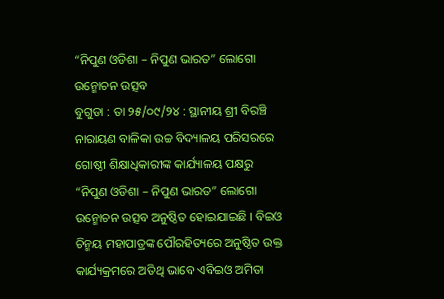“ନିପୁଣ ଓଡିଶା – ନିପୁଣ ଭାରତ” ଲୋଗୋ ଉନ୍ମୋଚନ ଉତ୍ସବ
ବୁଗୁଡା : ତା ୨୫/୦୯/୨୪ : ସ୍ଥାନୀୟ ଶ୍ରୀ ବିରଞ୍ଚି ନାରାୟଣ ବାଳିକା ଉଚ୍ଚ ବିଦ୍ୟାଳୟ ପରିସରରେ ଗୋଷ୍ଠୀ ଶିକ୍ଷାଧିକାରୀଙ୍କ କାର୍ଯ୍ୟାଳୟ ପକ୍ଷରୁ “ନିପୁଣ ଓଡିଶା – ନିପୁଣ ଭାରତ” ଲୋଗୋ ଉନ୍ମୋଚନ ଉତ୍ସବ ଅନୁଷ୍ଠିତ ହୋଇଯାଇଛି । ବିଇଓ ଚିନ୍ମୟ ମହାପାତ୍ରଙ୍କ ପୌରହିତ୍ୟରେ ଅନୁଷ୍ଠିତ ଉକ୍ତ କାର୍ଯ୍ୟକ୍ରମରେ ଅତିଥି ଭାବେ ଏବିଇଓ ଅମିତା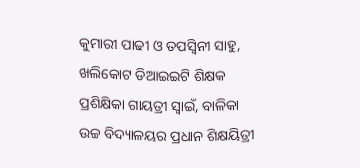କୁମାରୀ ପାଢୀ ଓ ତପସ୍ବିନୀ ସାହୁ, ଖଲିକୋଟ ଡିଆଇଇଟି ଶିକ୍ଷକ ପ୍ରଶିକ୍ଷିକା ଗାୟତ୍ରୀ ସ୍ବାଇଁ, ବାଳିକା ଉଚ୍ଚ ବିଦ୍ୟାଳୟର ପ୍ରଧାନ ଶିକ୍ଷୟିତ୍ରୀ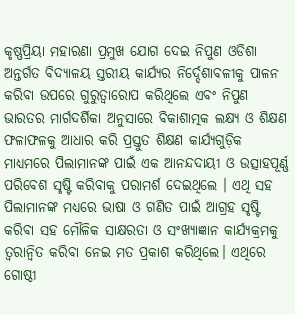କୃଷ୍ଣପ୍ରିୟା ମହାରଣା ପ୍ରମୁଖ ଯୋଗ ଦେଇ ନିପୁଣ ଓଡିଶା ଅନ୍ତର୍ଗତ ବିଦ୍ଯାଳୟ ସ୍ତରୀୟ କାର୍ଯ୍ୟର ନିର୍ଦ୍ଦେଶାବଳୀକୁ ପାଳନ କରିବା ଉପରେ ଗୁରୁତ୍ଵାରୋପ କରିଥିଲେ ଏବଂ ନିପୁଣ ଭାରତର ମାର୍ଗଦର୍ଶିକା ଅନୁସାରେ ବିକାଶାତ୍ମକ ଲକ୍ଷ୍ୟ ଓ ଶିକ୍ଷଣ ଫଳାଫଳକୁ ଆଧାର କରି ପ୍ରସ୍ତୁତ ଶିକ୍ଷଣ କାର୍ଯ୍ୟଗୁଡ଼ିକ ମାଧ୍ୟମରେ ପିଲାମାନଙ୍କ ପାଇଁ ଏକ ଆନନ୍ଦଦାୟୀ ଓ ଉତ୍ସାହପୂର୍ଣ୍ଣ ପରିବେଶ ସୃଷ୍ଟି କରିବାକୁ ପରାମର୍ଶ ଦେଇଥିଲେ । ଏଥି ସହ ପିଲାମାନଙ୍କ ମଧ୍ୟରେ ଭାଷା ଓ ଗଣିତ ପାଇଁ ଆଗ୍ରହ ସୃଷ୍ଟି କରିବା ସହ ମୌଳିକ ସାକ୍ଷରତା ଓ ସଂଖ୍ୟାଜ୍ଞାନ କାର୍ଯ୍ୟକ୍ରମକୁ ତ୍ବରାନ୍ବିତ କରିବା ନେଇ ମତ ପ୍ରକାଶ କରିଥିଲେ। ଏଥିରେ ଗୋଷ୍ଠୀ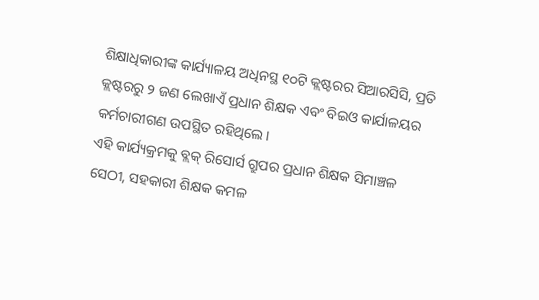ଶିକ୍ଷାଧିକାରୀଙ୍କ କାର୍ଯ୍ୟାଳୟ ଅଧିନସ୍ଥ ୧୦ଟି କ୍ଲଷ୍ଟରର ସିଆରସିସି, ପ୍ରତି କ୍ଲଷ୍ଟରରୁ ୨ ଜଣ ଲେଖାଏଁ ପ୍ରଧାନ ଶିକ୍ଷକ ଏବଂ ବିଇଓ କାର୍ଯାଳୟର କର୍ମଚାରୀଗଣ ଉପସ୍ଥିତ ରହିଥିଲେ।
ଏହି କାର୍ଯ୍ୟକ୍ରମକୁ ବ୍ଲକ୍ ରିସୋର୍ସ ଗ୍ରୁପର ପ୍ରଧାନ ଶିକ୍ଷକ ସିମାଞ୍ଚଳ ସେଠୀ, ସହକାରୀ ଶିକ୍ଷକ କମଳ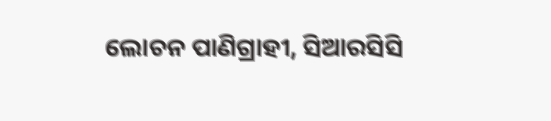ଲୋଚନ ପାଣିଗ୍ରାହୀ, ସିଆରସିସି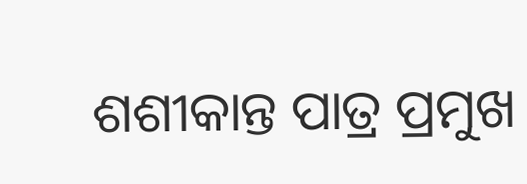ଶଶୀକାନ୍ତ ପାତ୍ର ପ୍ରମୁଖ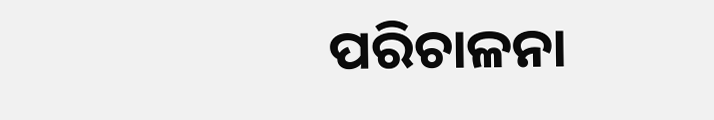ପରିଚାଳନା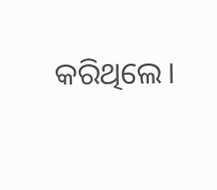କରିଥିଲେ।